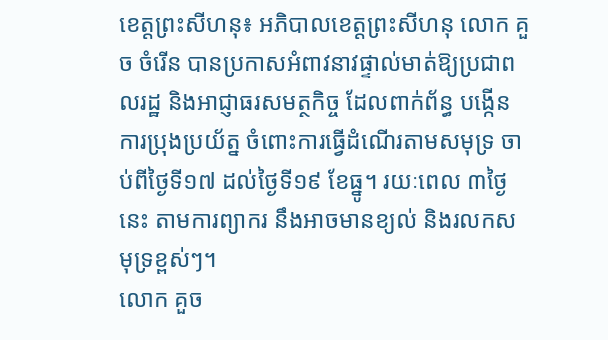ខេត្តព្រះសីហនុ៖ អភិបាលខេត្តព្រះសីហនុ លោក គួច ចំរើន បានប្រកាសអំពាវនាវផ្ទាល់មាត់ឱ្យប្រជាពលរដ្ឋ និងអាជ្ញាធរសមត្ថកិច្ច ដែលពាក់ព័ន្ធ បង្កើនការប្រុងប្រយ័ត្ន ចំពោះការធ្វើដំណើរតាមសមុទ្រ ចាប់ពីថ្ងៃទី១៧ ដល់ថ្ងៃទី១៩ ខែធ្នូ។ រយៈពេល ៣ថ្ងៃនេះ តាមការព្យាករ នឹងអាចមានខ្យល់ និងរលកសមុទ្រខ្ពស់ៗ។
លោក គួច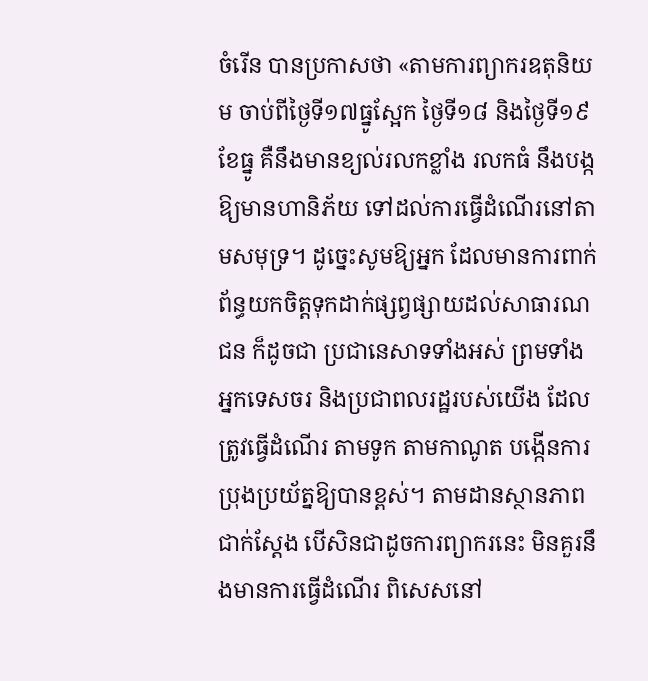ចំរើន បានប្រកាសថា «តាមការព្យាករឧតុនិយម ចាប់ពីថ្ងៃទី១៧ធ្នូស្អែក ថ្ងៃទី១៨ និងថ្ងៃទី១៩ ខែធ្នូ គឺនឹងមានខ្យល់រលកខ្លាំង រលកធំ នឹងបង្កឱ្យមានហានិភ័យ ទៅដល់ការធ្វើដំណើរនៅតាមសមុទ្រ។ ដូច្នេះសូមឱ្យអ្នក ដែលមានការពាក់ព័ន្ធយកចិត្តទុកដាក់ផ្សព្វផ្សាយដល់សាធារណជន ក៏ដូចជា ប្រជានេសាទទាំងអស់ ព្រមទាំងអ្នកទេសចរ និងប្រជាពលរដ្ឋរបស់យើង ដែលត្រូវធ្វើដំណើរ តាមទូក តាមកាណូត បង្កើនការប្រុងប្រយ័ត្នឱ្យបានខ្ពស់។ តាមដានស្ថានភាពជាក់ស្តែង បើសិនជាដូចការព្យាករនេះ មិនគួរនឹងមានការធ្វើដំណើរ ពិសេសនៅ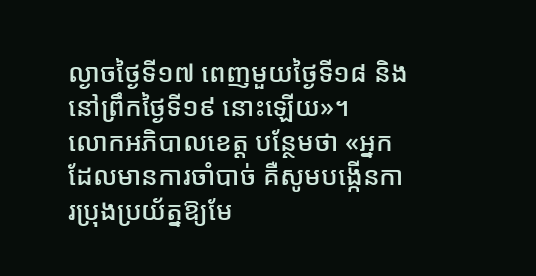ល្ងាចថ្ងៃទី១៧ ពេញមួយថ្ងៃទី១៨ និងនៅព្រឹកថ្ងៃទី១៩ នោះឡើយ»។
លោកអភិបាលខេត្ត បន្ថែមថា «អ្នកដែលមានការចាំបាច់ គឺសូមបង្កើនការប្រុងប្រយ័ត្នឱ្យមែ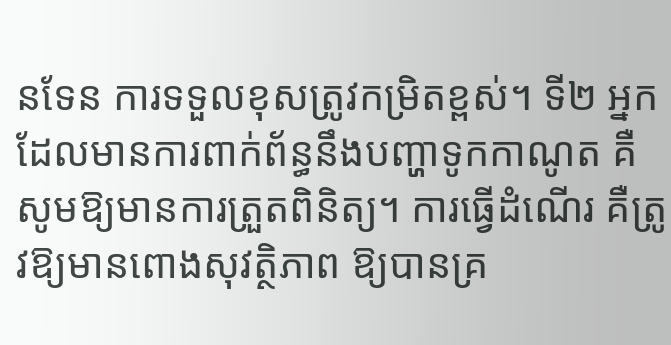នទែន ការទទួលខុសត្រូវកម្រិតខ្ពស់។ ទី២ អ្នកដែលមានការពាក់ព័ន្ធនឹងបញ្ហាទូកកាណូត គឺសូមឱ្យមានការត្រួតពិនិត្យ។ ការធ្វើដំណើរ គឺត្រូវឱ្យមានពោងសុវត្ថិភាព ឱ្យបានគ្រ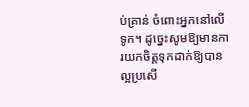ប់គ្រាន់ ចំពោះអ្នកនៅលើទូក។ ដូច្នេះសូមឱ្យមានការយកចិត្តទុកដាក់ឱ្យបានល្អប្រសើ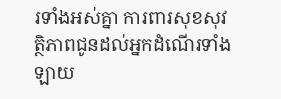រទាំងអស់គ្នា ការពារសុខសុវត្ថិភាពជូនដល់អ្នកដំណើរទាំងឡាយ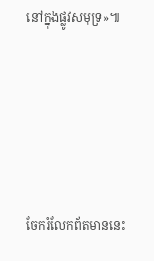នៅក្នុងផ្លូវសមុទ្រ»៕





ចែករំលែកព័តមាននេះ